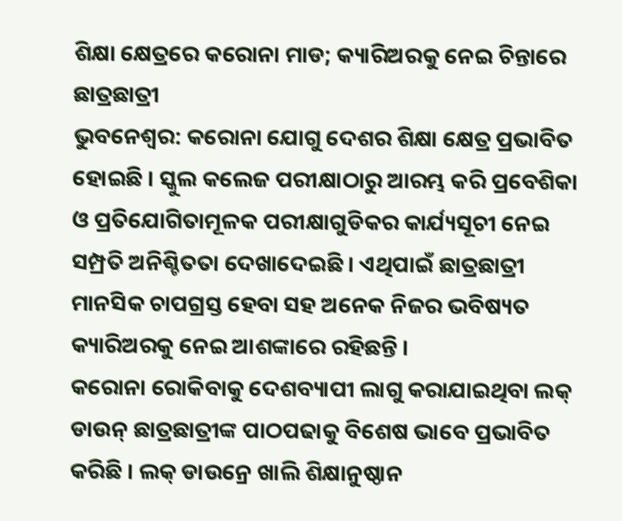ଶିକ୍ଷା କ୍ଷେତ୍ରରେ କରୋନା ମାଡ; କ୍ୟାରିଅରକୁ ନେଇ ଚିନ୍ତାରେ ଛାତ୍ରଛାତ୍ରୀ
ଭୁବନେଶ୍ବର: କରୋନା ଯୋଗୁ ଦେଶର ଶିକ୍ଷା କ୍ଷେତ୍ର ପ୍ରଭାବିତ ହୋଇଛି । ସ୍କୁଲ କଲେଜ ପରୀକ୍ଷାଠାରୁ ଆରମ୍ଭ କରି ପ୍ରବେଶିକା ଓ ପ୍ରତିଯୋଗିତାମୂଳକ ପରୀକ୍ଷାଗୁଡିକର କାର୍ଯ୍ୟସୂଚୀ ନେଇ ସମ୍ପ୍ରତି ଅନିଶ୍ଚିତତା ଦେଖାଦେଇଛି । ଏଥିପାଇଁ ଛାତ୍ରଛାତ୍ରୀ ମାନସିକ ଚାପଗ୍ରସ୍ତ ହେବା ସହ ଅନେକ ନିଜର ଭବିଷ୍ୟତ କ୍ୟାରିଅରକୁ ନେଇ ଆଶଙ୍କାରେ ରହିଛନ୍ତି ।
କରୋନା ରୋକିବାକୁ ଦେଶବ୍ୟାପୀ ଲାଗୁ କରାଯାଇଥିବା ଲକ୍ ଡାଉନ୍ ଛାତ୍ରଛାତ୍ରୀଙ୍କ ପାଠପଢାକୁ ବିଶେଷ ଭାବେ ପ୍ରଭାବିତ କରିଛି । ଲକ୍ ଡାଉନ୍ରେ ଖାଲି ଶିକ୍ଷାନୁଷ୍ଠାନ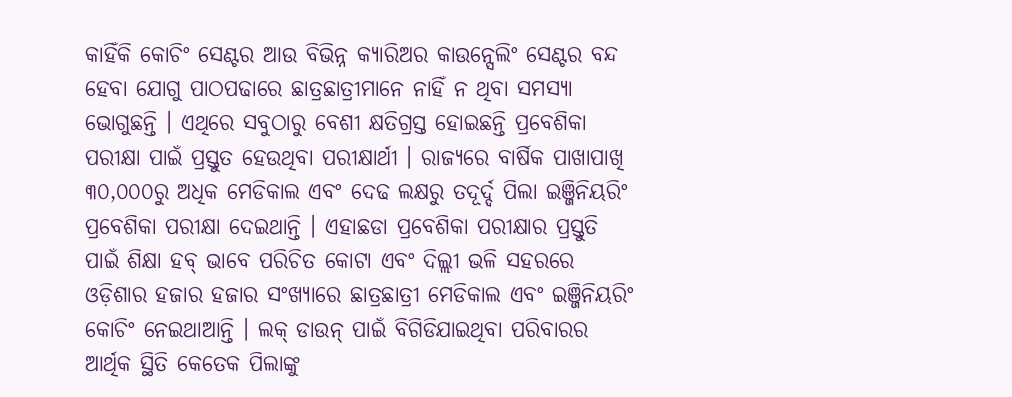କାହିଁକି କୋଚିଂ ସେଣ୍ଟର ଆଉ ବିଭିନ୍ନ କ୍ୟାରିଅର କାଉନ୍ସେଲିଂ ସେଣ୍ଟର ବନ୍ଦ ହେବା ଯୋଗୁ ପାଠପଢାରେ ଛାତ୍ରଛାତ୍ରୀମାନେ ନାହିଁ ନ ଥିବା ସମସ୍ୟା ଭୋଗୁଛନ୍ତି । ଏଥିରେ ସବୁଠାରୁ ବେଶୀ କ୍ଷତିଗ୍ରସ୍ତ ହୋଇଛନ୍ତି ପ୍ରବେଶିକା ପରୀକ୍ଷା ପାଇଁ ପ୍ରସ୍ତୁତ ହେଉଥିବା ପରୀକ୍ଷାର୍ଥୀ । ରାଜ୍ୟରେ ବାର୍ଷିକ ପାଖାପାଖି ୩୦,୦୦୦ରୁ ଅଧିକ ମେଡିକାଲ ଏବଂ ଦେଢ ଲକ୍ଷରୁ ତଦୂର୍ଦ୍ଦ ପିଲା ଇଞ୍ଜିନିୟରିଂ ପ୍ରବେଶିକା ପରୀକ୍ଷା ଦେଇଥାନ୍ତି । ଏହାଛଡା ପ୍ରବେଶିକା ପରୀକ୍ଷାର ପ୍ରସ୍ତୁତି ପାଇଁ ଶିକ୍ଷା ହବ୍ ଭାବେ ପରିଚିତ କୋଟା ଏବଂ ଦିଲ୍ଲୀ ଭଳି ସହରରେ ଓଡ଼ିଶାର ହଜାର ହଜାର ସଂଖ୍ୟାରେ ଛାତ୍ରଛାତ୍ରୀ ମେଡିକାଲ ଏବଂ ଇଞ୍ଜିନିୟରିଂ କୋଚିଂ ନେଇଥାଆନ୍ତି । ଲକ୍ ଡାଉନ୍ ପାଇଁ ବିଗିଡିଯାଇଥିବା ପରିବାରର ଆର୍ଥିକ ସ୍ଥିତି କେତେକ ପିଲାଙ୍କୁ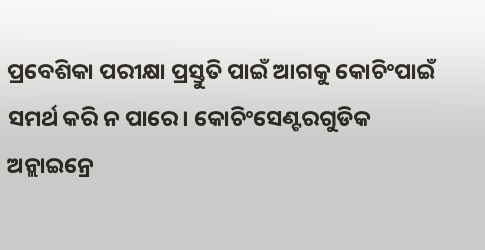ପ୍ରବେଶିକା ପରୀକ୍ଷା ପ୍ରସ୍ତୁତି ପାଇଁ ଆଗକୁ କୋଚିଂପାଇଁ ସମର୍ଥ କରି ନ ପାରେ। କୋଚିଂସେଣ୍ଟରଗୁଡିକ ଅନ୍ଲାଇନ୍ରେ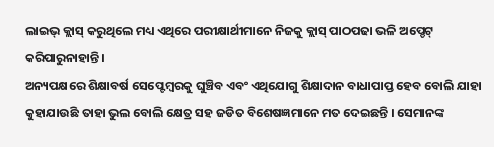ଲାଇଭ୍ କ୍ଲାସ୍ କରୁଥିଲେ ମଧ୍ୟ ଏଥିରେ ପରୀକ୍ଷାର୍ଥୀମାନେ ନିଜକୁ କ୍ଲାସ୍ ପାଠପଢା ଭଳି ଅପ୍ଡେଟ୍ କରିପାରୁନାହାନ୍ତି ।
ଅନ୍ୟପକ୍ଷରେ ଶିକ୍ଷାବର୍ଷ ସେପ୍ଟେମ୍ବରକୁ ଘୁଞ୍ଚିବ ଏବଂ ଏଥିଯୋଗୁ ଶିକ୍ଷାଦାନ ବାଧାପାପ୍ତ ହେବ ବୋଲି ଯାହା କୁହାଯାଉଛି ତାହା ଭୁଲ ବୋଲି କ୍ଷେତ୍ର ସହ ଜଡିତ ବିଶେଷଜ୍ଞମାନେ ମତ ଦେଇଛନ୍ତି । ସେମାନଙ୍କ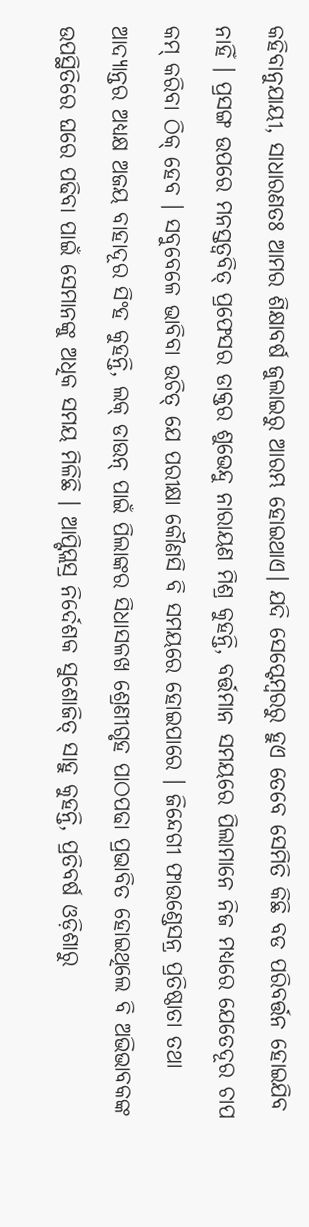କହିବାନୁଯାୟୀ, ସାଧାରଣତଃ ଆମର ଶିକ୍ଷାବର୍ଷ ଜୁଲାଇରୁ ଆରମ୍ଭ ହୋଇଥାଏ। ଯଦି ସେପ୍ଟେମ୍ବରରୁ ହୁଏ ତେବେ ସେମିତି କିଛି ବଡ ପରିବର୍ତ୍ତନ ହୋଇଯିବ ନାହିଁ । ପ୍ରସଙ୍ଗ ଉପରେ ମନସ୍ତତ୍ବବିତ୍ ପ୍ରଫେସର ଡାକ୍ତର ଶୁଭେନ୍ଦୁ ନାରାୟଣ ମିଶ୍ର କୁହନ୍ତି, ବର୍ତ୍ତମାନ ସମୟରେ ପିଲାମାନେ ନିଜ ମଧ୍ୟରେ ଯେତେଦୂର ଚାପ କମ୍ କରିବା ଠିକ୍ ହେବ । ସବୁବେଳେ ଭାବିବା ଉଚିତ୍ ଯେ ପରୀକ୍ଷା କୌଣସି ବି ସମୟରେ ହୋଇପାରେ । ଜିନ୍ଦେଗୀ ଫାଉଣ୍ଡେସନ୍ର ପ୍ରତିଷ୍ଠାତା ତଥା ଆଦ୍ୟାନ୍ତର ଅଧ୍ୟକ୍ଷ ଅଜୟ ବାହାଦୂର ସିଂହ କୁହନ୍ତି, ଲକ୍ ଡାଉନ୍ ପାଇଁ ପିଲାଙ୍କର ସିଧାସଳଖ ଶ୍ରେଣୀଗୃହ ପାଠପଢା ପ୍ରଭାବିତ ହୋଇଥିଲେ ବି ଅଭିଭାବକଙ୍କ ଉପସ୍ଥିତିରେ ଘରେ ପଢିବା ପାଇଁ ସେମାନଙ୍କୁ ଅଧିକ ସମୟ ମିଳିଛି । ଆପ୍ଟିପ୍ଲସ୍ର ନିର୍ଦେଶକ ସୁଶୋଜିତ୍ ସାହୁ କୁହନ୍ତି, ପ୍ରତିବର୍ଷ ଓଡ଼ିଶାରୁ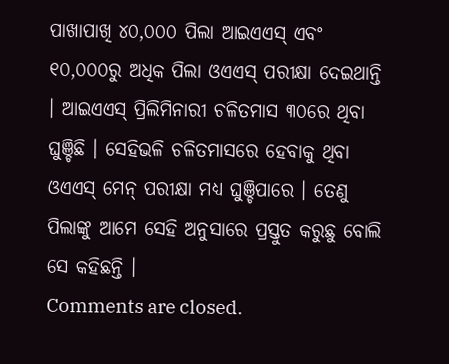ପାଖାପାଖି ୪୦,୦୦୦ ପିଲା ଆଇଏଏସ୍ ଏବଂ ୧୦,୦୦୦ରୁ ଅଧିକ ପିଲା ଓଏଏସ୍ ପରୀକ୍ଷା ଦେଇଥାନ୍ତି । ଆଇଏଏସ୍ ପ୍ରିଲିମିନାରୀ ଚଳିତମାସ ୩୦ରେ ଥିବା ଘୁଞ୍ଚିଛି । ସେହିଭଳି ଚଳିତମାସରେ ହେବାକୁ ଥିବା ଓଏଏସ୍ ମେନ୍ ପରୀକ୍ଷା ମଧ୍ୟ ଘୁଞ୍ଚିପାରେ । ତେଣୁ ପିଲାଙ୍କୁ ଆମେ ସେହି ଅନୁସାରେ ପ୍ରସ୍ତୁତ କରୁଛୁ ବୋଲି ସେ କହିଛନ୍ତି ।
Comments are closed.